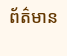ព័ត៌មាន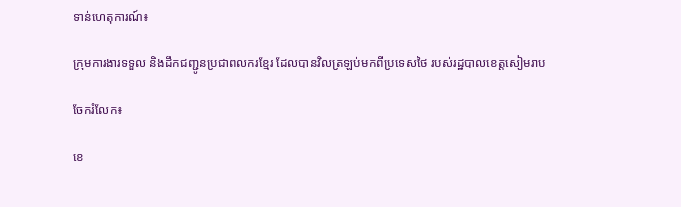ទាន់ហេតុការណ៍៖

ក្រុមការងារទទួល និងដឹកជញ្ជូនប្រជាពលករខ្មែរ ដែលបានវិលត្រឡប់មកពីប្រទេសថៃ របស់រដ្ឋបាលខេត្តសៀមរាប

ចែករំលែក៖

ខេ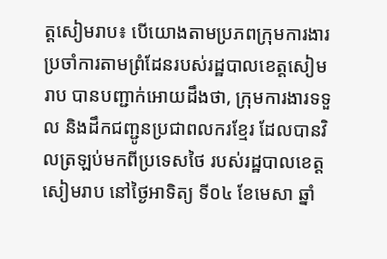ត្តសៀមរាប៖ បើយោងតាមប្រភពក្រុមការងារប្រចាំការតាមព្រំដែនរបស់រដ្ឋបាលខេត្តសៀមរាប បានបញ្ជាក់អោយដឹងថា, ក្រុមការងារទទួល និងដឹកជញ្ជូនប្រជាពលករខ្មែរ ដែលបានវិលត្រឡប់មកពីប្រទេសថៃ របស់រដ្ឋបាលខេត្តសៀមរាប នៅថ្ងៃអាទិត្យ ទី០៤ ខែមេសា ឆ្នាំ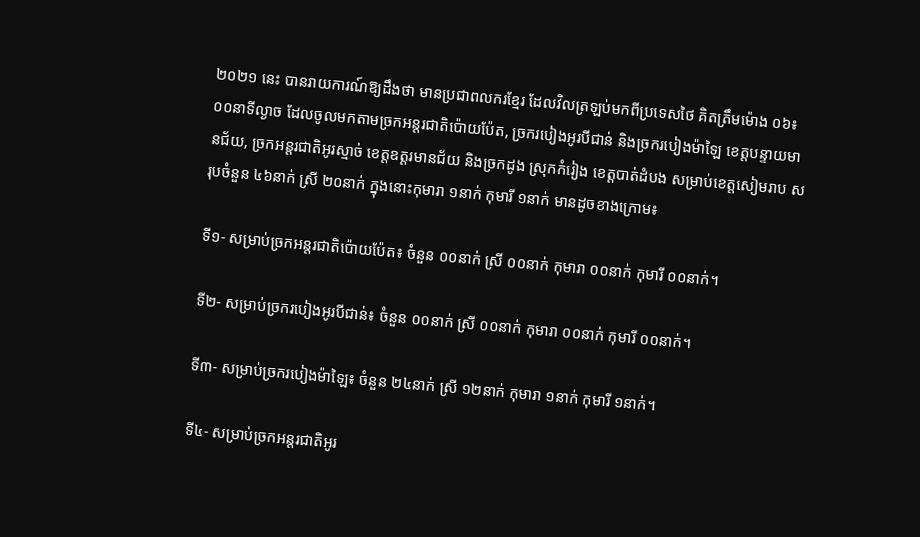២០២១ នេះ បានរាយការណ៍ឱ្យដឹងថា មានប្រជាពលករខ្មែរ ដែលវិលត្រឡប់មកពីប្រទេសថៃ គិតត្រឹមម៉ោង ០៦៖០០នាទីល្ងាច ដែលចូលមកតាមច្រកអន្តរជាតិប៉ោយប៉ែត, ច្រករបៀងអូរបីជាន់ និងច្រករបៀងម៉ាឡៃ ខេត្តបន្ទាយមានជ័យ, ច្រកអន្តរជាតិអូរស្មាច់ ខេត្តឧត្តរមានជ័យ និងច្រកដូង ស្រុកកំរៀង ខេត្តបាត់ដំបង សម្រាប់ខេត្តសៀមរាប សរុបចំនួន ៤៦នាក់ ស្រី ២០នាក់ ក្នុងនោះកុមារា ១នាក់ កុមារី ១នាក់ មានដូចខាងក្រោម៖

ទី១- សម្រាប់ច្រកអន្តរជាតិប៉ោយប៉ែត៖ ចំនួន ០០នាក់ ស្រី ០០នាក់ កុមារា ០០នាក់ កុមារី ០០នាក់។

ទី២- សម្រាប់ច្រករបៀងអូរបីជាន់៖ ចំនួន ០០នាក់ ស្រី ០០នាក់ កុមារា ០០នាក់ កុមារី ០០នាក់។

ទី៣- សម្រាប់ច្រករបៀងម៉ាឡៃ៖ ចំនួន ២៤នាក់ ស្រី ១២នាក់ កុមារា ១នាក់ កុមារី ១នាក់។

ទី៤- សម្រាប់ច្រកអន្តរជាតិអូរ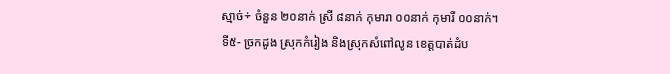ស្មាច់÷ ចំនួន ២០នាក់ ស្រី ៨នាក់ កុមារា ០០នាក់ កុមារី ០០នាក់។
ទី៥- ច្រកដូង ស្រុកកំរៀង និងស្រុកសំពៅលូន ខេត្តបាត់ដំប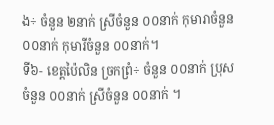ង÷ ចំនួន ២នាក់ ស្រីចំនួន ០០នាក់ កុមារាចំនួន ០០នាក់ កុមារីចំនួន ០០នាក់។
ទី៦- ខេត្តប៉ៃលិន ច្រកព្រំ÷ ចំនួន ០០នាក់ ប្រុសចំនួន ០០នាក់ ស្រីចំនួន ០០នាក់ ។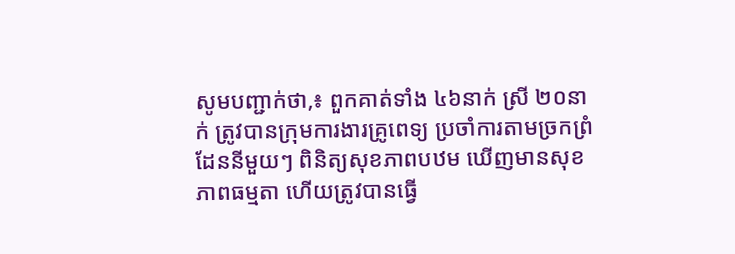សូមបញ្ជាក់ថា,៖ ពួកគាត់ទាំង ៤៦នាក់ ស្រី ២០នាក់ ត្រូវបានក្រុមការងារគ្រូពេទ្យ ប្រចាំការតាមច្រកព្រំដែននីមួយៗ ពិនិត្យសុខភាពបឋម ឃើញមានសុខភាពធម្មតា ហើយត្រូវបានធ្វើ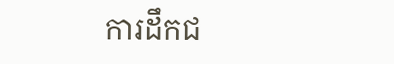ការដឹកជ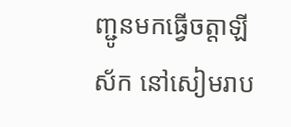ញ្ជូនមកធ្វើចត្តាឡីស័ក នៅសៀមរាប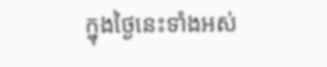ក្នុងថ្ងៃនេះទាំងអស់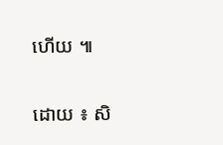ហើយ ៕

ដោយ ៖ សិ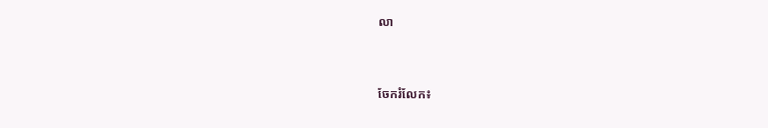លា


ចែករំលែក៖